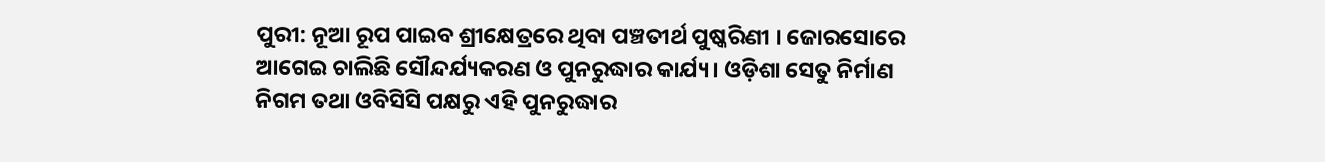ପୁରୀ: ନୂଆ ରୂପ ପାଇବ ଶ୍ରୀକ୍ଷେତ୍ରରେ ଥିବା ପଞ୍ଚତୀର୍ଥ ପୁଷ୍କରିଣୀ । ଜୋରସୋରେ ଆଗେଇ ଚାଲିଛି ସୌନ୍ଦର୍ଯ୍ୟକରଣ ଓ ପୁନରୁଦ୍ଧାର କାର୍ଯ୍ୟ। ଓଡ଼ିଶା ସେତୁ ନିର୍ମାଣ ନିଗମ ତଥା ଓବିସିସି ପକ୍ଷରୁ ଏହି ପୁନରୁଦ୍ଧାର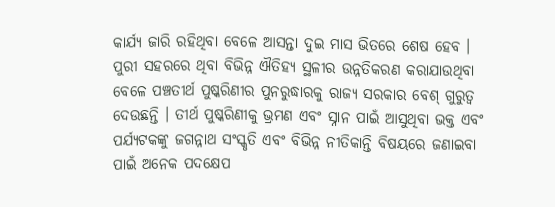କାର୍ଯ୍ୟ ଜାରି ରହିଥିବା ବେଳେ ଆସନ୍ତା ଦୁଇ ମାସ ଭିତରେ ଶେଷ ହେବ । ପୁରୀ ସହରରେ ଥିବା ବିଭିନ୍ନ ଐତିହ୍ୟ ସ୍ଥଳୀର ଉନ୍ନତିକରଣ କରାଯାଉଥିବା ବେଳେ ପଞ୍ଚତୀର୍ଥ ପୁଷ୍କରିଣୀର ପୁନରୁଦ୍ଧାରକୁ ରାଜ୍ୟ ସରକାର ବେଶ୍ ଗୁରୁତ୍ୱ ଦେଉଛନ୍ତି । ତୀର୍ଥ ପୁଷ୍କରିଣୀକୁ ଭ୍ରମଣ ଏବଂ ସ୍ନାନ ପାଇଁ ଆସୁଥିବା ଭକ୍ତ ଏବଂ ପର୍ଯ୍ୟଟକଙ୍କୁ ଜଗନ୍ନାଥ ସଂସ୍କୃତି ଏବଂ ବିଭିନ୍ନ ନୀତିକାନ୍ତି ବିଷୟରେ ଜଣାଇବା ପାଇଁ ଅନେକ ପଦକ୍ଷେପ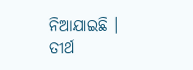ନିଆଯାଇଛି ।
ତୀର୍ଥ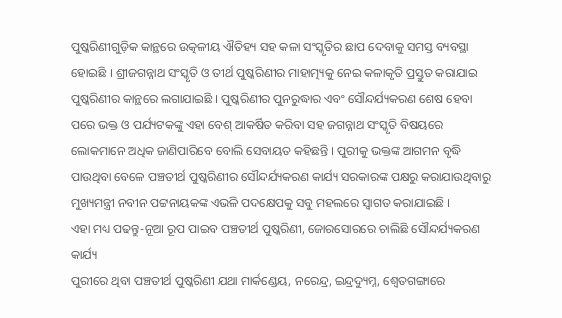ପୁଷ୍କରିଣୀଗୁଡ଼ିକ କାନ୍ଥରେ ଉତ୍କଳୀୟ ଐତିହ୍ୟ ସହ କଳା ସଂସ୍କୃତିର ଛାପ ଦେବାକୁ ସମସ୍ତ ବ୍ୟବସ୍ଥା ହୋଇଛି । ଶ୍ରୀଜଗନ୍ନାଥ ସଂସ୍କୃତି ଓ ତୀର୍ଥ ପୁଷ୍କରିଣୀର ମାହାତ୍ମ୍ୟକୁ ନେଇ କଳାକୃତି ପ୍ରସ୍ତୁତ କରାଯାଇ ପୁଷ୍କରିଣୀର କାନ୍ଥରେ ଲଗାଯାଇଛି । ପୁଷ୍କରିଣୀର ପୁନରୁଦ୍ଧାର ଏବଂ ସୌନ୍ଦର୍ଯ୍ୟକରଣ ଶେଷ ହେବା ପରେ ଭକ୍ତ ଓ ପର୍ଯ୍ୟଟକଙ୍କୁ ଏହା ବେଶ୍ ଆକର୍ଷିତ କରିବା ସହ ଜଗନ୍ନାଥ ସଂସ୍କୃତି ବିଷୟରେ ଲୋକମାନେ ଅଧିକ ଜାଣିପାରିବେ ବୋଲି ସେବାୟତ କହିଛନ୍ତି । ପୁରୀକୁ ଭକ୍ତଙ୍କ ଆଗମନ ବୃଦ୍ଧି ପାଉଥିବା ବେଳେ ପଞ୍ଚତୀର୍ଥ ପୁଷ୍କରିଣୀର ସୌନ୍ଦର୍ଯ୍ୟକରଣ କାର୍ଯ୍ୟ ସରକାରଙ୍କ ପକ୍ଷରୁ କରାଯାଉଥିବାରୁ ମୁଖ୍ୟମନ୍ତ୍ରୀ ନବୀନ ପଟ୍ଟନାୟକଙ୍କ ଏଭଳି ପଦକ୍ଷେପକୁ ସବୁ ମହଲରେ ସ୍ବାଗତ କରାଯାଇଛି ।
ଏହା ମଧ୍ୟ ପଢନ୍ତୁ-ନୂଆ ରୂପ ପାଇବ ପଞ୍ଚତୀର୍ଥ ପୁଷ୍କରିଣୀ, ଜୋରସୋରରେ ଚାଲିଛି ସୌନ୍ଦର୍ଯ୍ୟକରଣ କାର୍ଯ୍ୟ
ପୁରୀରେ ଥିବା ପଞ୍ଚତୀର୍ଥ ପୁଷ୍କରିଣୀ ଯଥା ମାର୍କଣ୍ଡେୟ, ନରେନ୍ଦ୍ର, ଇନ୍ଦ୍ରଦ୍ୟୁମ୍ନ, ଶ୍ବେତଗଙ୍ଗାରେ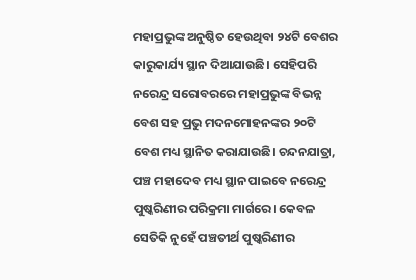ମହାପ୍ରଭୁଙ୍କ ଅନୁଷ୍ଠିତ ହେଉଥିବା ୨୪ଟି ବେଶର କାରୁକାର୍ଯ୍ୟ ସ୍ଥାନ ଦିଆଯାଉଛି। ସେହିପରି ନରେନ୍ଦ୍ର ସରୋବରରେ ମହାପ୍ରଭୁଙ୍କ ବିଭନ୍ନ ବେଶ ସହ ପ୍ରଭୁ ମଦନମୋହନଙ୍କର ୨୦ଟି ବେଶ ମଧ୍ୟ ସ୍ଥାନିତ କରାଯାଉଛି। ଚନ୍ଦନଯାତ୍ରା, ପଞ୍ଚ ମହାଦେବ ମଧ୍ୟ ସ୍ଥାନ ପାଇବେ ନରେନ୍ଦ୍ର ପୁଷ୍କରିଣୀର ପରିକ୍ରମା ମାର୍ଗରେ। କେବଳ ସେତିକି ନୁହେଁ ପଞ୍ଚତୀର୍ଥ ପୁଷ୍କରିଣୀର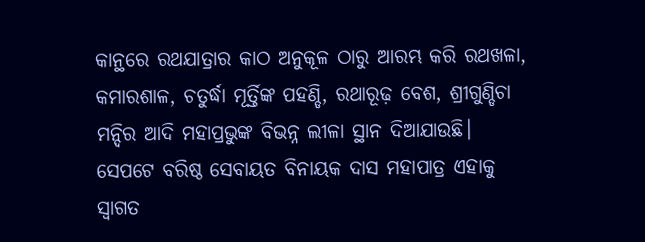କାନ୍ଥରେ ରଥଯାତ୍ରାର କାଠ ଅନୁକୂଳ ଠାରୁ ଆରମ୍ଭ କରି ରଥଖଳା, କମାରଶାଳ, ଚତୁର୍ଦ୍ଧା ମୂର୍ତ୍ତିଙ୍କ ପହଣ୍ଡି, ରଥାରୂଢ଼ ବେଶ, ଶ୍ରୀଗୁଣ୍ଡିଚା ମନ୍ଦିର ଆଦି ମହାପ୍ରଭୁଙ୍କ ବିଭନ୍ନ ଲୀଳା ସ୍ଥାନ ଦିଆଯାଉଛି। ସେପଟେ ବରିଷ୍ଠ ସେବାୟତ ବିନାୟକ ଦାସ ମହାପାତ୍ର ଏହାକୁ ସ୍ବାଗତ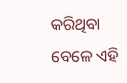କରିଥିବା ବେଳେ ଏହି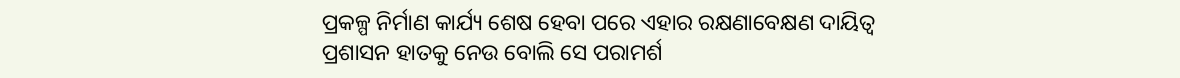ପ୍ରକଳ୍ପ ନିର୍ମାଣ କାର୍ଯ୍ୟ ଶେଷ ହେବା ପରେ ଏହାର ରକ୍ଷଣାବେକ୍ଷଣ ଦାୟିତ୍ଵ ପ୍ରଶାସନ ହାତକୁ ନେଉ ବୋଲି ସେ ପରାମର୍ଶ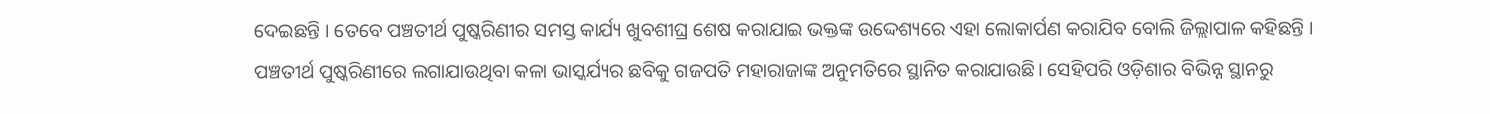ଦେଇଛନ୍ତି । ତେବେ ପଞ୍ଚତୀର୍ଥ ପୁଷ୍କରିଣୀର ସମସ୍ତ କାର୍ଯ୍ୟ ଖୁବଶୀଘ୍ର ଶେଷ କରାଯାଇ ଭକ୍ତଙ୍କ ଉଦ୍ଦେଶ୍ୟରେ ଏହା ଲୋକାର୍ପଣ କରାଯିବ ବୋଲି ଜିଲ୍ଲାପାଳ କହିଛନ୍ତି ।
ପଞ୍ଚତୀର୍ଥ ପୁଷ୍କରିଣୀରେ ଲଗାଯାଉଥିବା କଳା ଭାସ୍କର୍ଯ୍ୟର ଛବିକୁ ଗଜପତି ମହାରାଜାଙ୍କ ଅନୁମତିରେ ସ୍ଥାନିତ କରାଯାଉଛି। ସେହିପରି ଓଡ଼ିଶାର ବିଭିନ୍ନ ସ୍ଥାନରୁ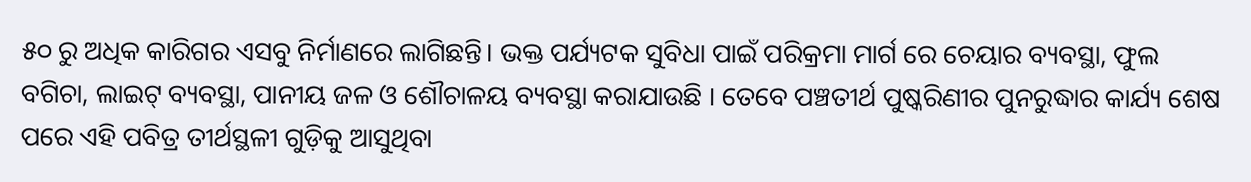୫୦ ରୁ ଅଧିକ କାରିଗର ଏସବୁ ନିର୍ମାଣରେ ଲାଗିଛନ୍ତି। ଭକ୍ତ ପର୍ଯ୍ୟଟକ ସୁବିଧା ପାଇଁ ପରିକ୍ରମା ମାର୍ଗ ରେ ଚେୟାର ବ୍ୟବସ୍ଥା, ଫୁଲ ବଗିଚା, ଲାଇଟ୍ ବ୍ୟବସ୍ଥା, ପାନୀୟ ଜଳ ଓ ଶୌଚାଳୟ ବ୍ୟବସ୍ଥା କରାଯାଉଛି । ତେବେ ପଞ୍ଚତୀର୍ଥ ପୁଷ୍କରିଣୀର ପୁନରୁଦ୍ଧାର କାର୍ଯ୍ୟ ଶେଷ ପରେ ଏହି ପବିତ୍ର ତୀର୍ଥସ୍ଥଳୀ ଗୁଡ଼ିକୁ ଆସୁଥିବା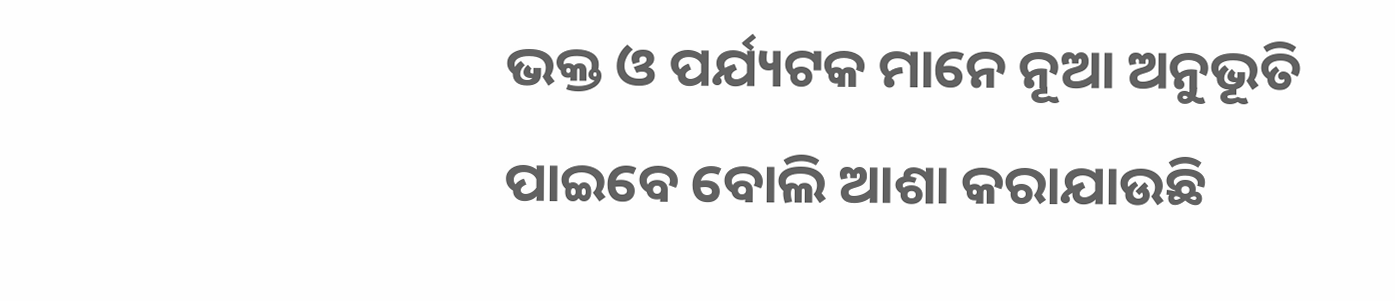ଭକ୍ତ ଓ ପର୍ଯ୍ୟଟକ ମାନେ ନୂଆ ଅନୁଭୂତି ପାଇବେ ବୋଲି ଆଶା କରାଯାଉଛି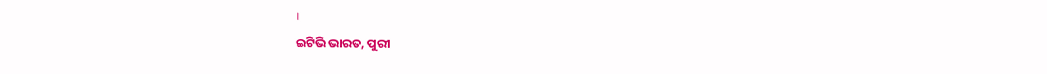।
ଇଟିଭି ଭାରତ, ପୁରୀ